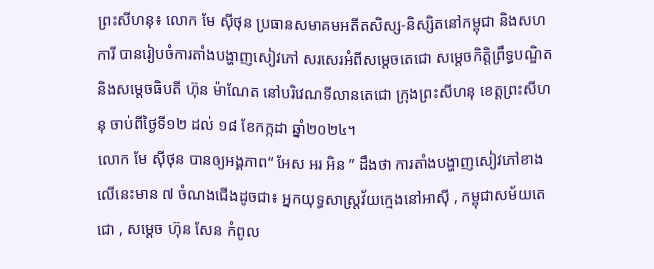ព្រះសីហនុ៖ លោក មែ ស៊ីថុន ប្រធានសមាគមអតីតសិស្ស-និស្សិតនៅកម្ពុជា និងសហការី បានរៀបចំការតាំងបង្ហាញសៀវភៅ សរសេរអំពីសម្តេចតេជោ សម្តេចកិត្តិព្រឹទ្ធបណ្ឌិត និងសម្តេចធិបតី ហ៊ុន ម៉ាណែត នៅបរិវេណទីលានតេជោ ក្រុងព្រះសីហនុ ខេត្តព្រះសីហនុ ចាប់ពីថ្ងៃទី១២ ដល់ ១៨ ខែកក្កដា ឆ្នាំ២០២៤។
លោក មែ ស៊ីថុន បានឲ្យអង្គភាព“ អែស អរ អិន ” ដឹងថា ការតាំងបង្ហាញសៀវភៅខាងលើនេះមាន ៧ ចំណងជើងដូចជា៖ អ្នកយុទ្ធសាស្ត្រវ័យក្មេងនៅអាស៊ី , កម្ពុជាសម័យតេជោ , សម្តេច ហ៊ុន សែន កំពូល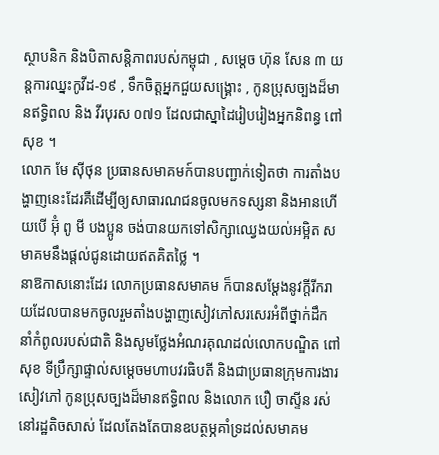ស្ថាបនិក និងបិតាសន្តិភាពរបស់កម្ពុជា , សម្តេច ហ៊ុន សែន ៣ យន្តការឈ្នះកូវីដ-១៩ , ទឹកចិត្តអ្នកជួយសង្គ្រោះ , កូនប្រុសច្បងដ៏មានឥទ្ធិពល និង វីរបុរស ០៧១ ដែលជាស្នាដៃរៀបរៀងអ្នកនិពន្ធ ពៅ សុខ ។
លោក មែ ស៊ីថុន ប្រធានសមាគមក៍បានបញ្ជាក់ទៀតថា ការតាំងបង្ហាញនេះដែរគឺដើម្បីឲ្យសាធារណជនចូលមកទស្សនា និងអានហើយបើ អ៊ុំ ពូ មី បងប្អូន ចង់បានយកទៅសិក្សាឈ្វេងយល់អម្អិត សមាគមនឹងផ្តល់ជូនដោយឥតគិតថ្លៃ ។
នាឱកាសនោះដែរ លោកប្រធានសមាគម ក៏បានសម្តែងនូវក្តីរីករាយដែលបានមកចូលរួមតាំងបង្ហាញសៀវភៅសរសេរអំពីថ្នាក់ដឹកនាំកំពូលរបស់ជាតិ និងសូមថ្លែងអំណរគុណដល់លោកបណ្ឌិត ពៅ សុខ ទីប្រឹក្សាផ្ទាល់សម្តេចមហាបវរធិបតី និងជាប្រធានក្រុមការងារសៀវភៅ កូនប្រុសច្បងដ៏មានឥទ្ធិពល និងលោក បឿ ចាស្ទីន រស់នៅរដ្ឋតិចសាស់ ដែលតែងតែបានឧបត្ថម្ភគាំទ្រដល់សមាគម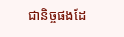ជានិច្ចផងដែ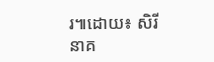រ៕ដោយ៖ សិរី នាគ